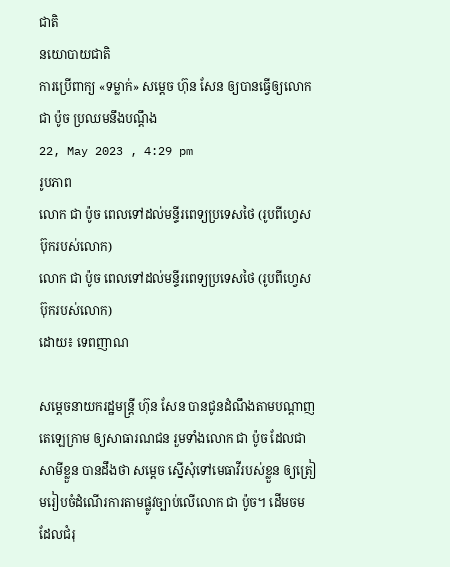ជាតិ
នយោបាយជាតិ
ការប្រើពាក្យ «ទម្លាក់» សម្តេច ហ៊ុន សែន ឲ្យបានធ្វើឲ្យលោក ជា ប៉ូច ប្រឈមនឹងបណ្តឹង
22, May 2023 , 4:29 pm
រូបភាព
លោក ជា ប៉ូច ពេលទៅដល់មន្ទីរពេទ្យប្រទេសថៃ (រូបពីហ្វេសប៊ុករបស់លោក)
លោក ជា ប៉ូច ពេលទៅដល់មន្ទីរពេទ្យប្រទេសថៃ (រូបពីហ្វេសប៊ុករបស់លោក)
ដោយ៖ ទេពញាណ

សម្តេចនាយករដ្ឋមន្រ្តី ហ៊ុន សែន បានជូនដំណឹងតាមបណ្តាញតេឡេក្រាម ឲ្យសាធារណជន រួមទាំងលោក ជា ប៉ូច ដែលជាសាមីខ្លួន បានដឹងថា សម្តេច ស្នើសុំទៅមេធាវីរបស់ខ្លួន ឲ្យត្រៀមរៀបចំដំណើរការតាមផ្លូវច្បាប់លើលោក ជា ប៉ូច។ ដើមចម ដែលជំរុ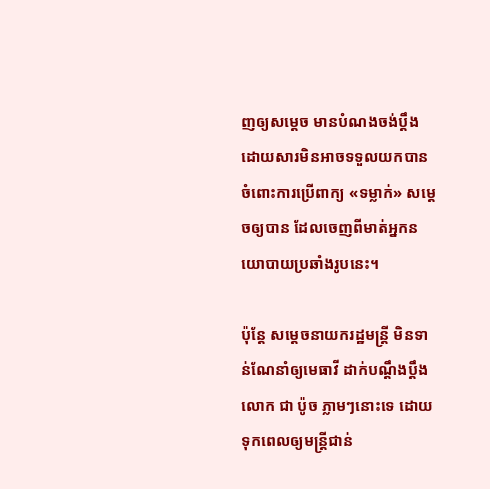ញឲ្យសម្តេច មានបំណងចង់ប្តឹង ដោយសារមិនអាចទទួលយកបានចំពោះការប្រើពាក្យ «ទម្លាក់» សម្តេចឲ្យបាន ដែលចេញពីមាត់អ្នកនយោបាយប្រឆាំងរូបនេះ។

ប៉ុន្តែ សម្តេចនាយករដ្ឋមន្រ្តី មិនទាន់ណែនាំឲ្យមេធាវី ដាក់បណ្តឹងប្តឹងលោក ជា ប៉ូច ភ្លាមៗនោះទេ ដោយទុកពេលឲ្យមន្រ្តីជាន់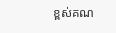ខ្ពស់គណ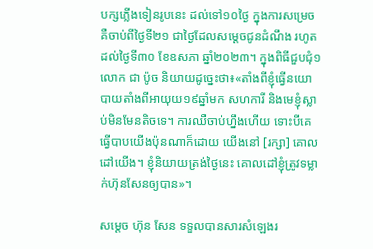បក្សភ្លើងទៀនរូបនេះ ដល់ទៅ១០ថ្ងៃ ក្នុងការសម្រេច គឺចាប់ពីថ្ងៃទី២១ ជាថ្ងៃដែលសម្តេចជូនដំណឹង រហូតដល់ថ្ងៃទី៣០ ខែឧសភា ឆ្នាំ២០២៣។ ក្នុងពិធីជួបជុំ១ លោក ជា ប៉ូច និយាយដូច្នេះថា៖«តាំងពីខ្ញុំធ្វើនយោបាយតាំងពីអាយុយ១៩ឆ្នាំមក សហការី និងមេខ្ញុំស្លាប់មិនមែនតិចទេ។ ការឈឺចាប់ហ្នឹងហើយ ទោះបីគេធ្វើបាបយើងប៉ុនណាក៏ដោយ យើងនៅ [រក្សា] គោលដៅយើង។ ខ្ញុំនិយាយត្រង់ថ្ងៃនេះ គោលដៅខ្ញុំត្រូវទម្លាក់ហ៊ុនសែនឲ្យបាន»។

សម្តេច ហ៊ុន សែន ទទួលបានសារសំឡេងរ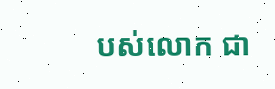បស់លោក ជា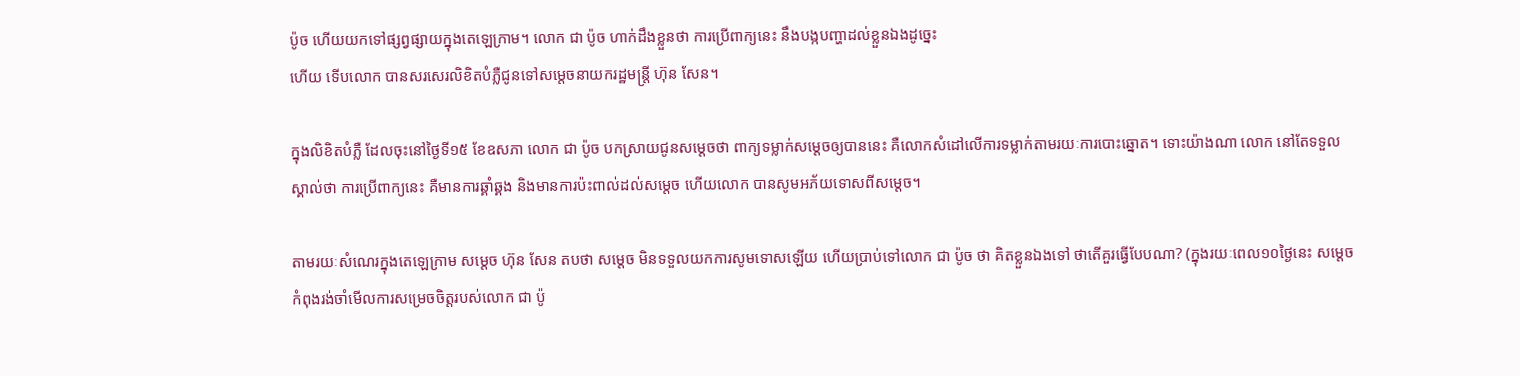ប៉ូច ហើយយកទៅផ្សព្វផ្សាយក្នុងតេឡេក្រាម។ លោក ជា ប៉ូច ហាក់ដឹងខ្លួនថា ការប្រើពាក្យនេះ នឹងបង្កបញ្ហាដល់ខ្លួនឯងដូច្នេះ
ហើយ ទើបលោក បានសរសេរលិខិតបំភ្លឺជូនទៅសម្តេចនាយករដ្ឋមន្រ្តី ហ៊ុន សែន។

ក្នុងលិខិតបំភ្លឺ ដែលចុះនៅថ្ងៃទី១៥ ខែឧសភា លោក ជា ប៉ូច បកស្រាយជូនសម្តេចថា ពាក្យទម្លាក់សម្តេចឲ្យបាននេះ គឺលោកសំដៅលើការទម្លាក់តាមរយៈការបោះឆ្នោត។ ទោះយ៉ាងណា លោក នៅតែទទួលស្គាល់ថា ការប្រើពាក្យនេះ គឺមានការឆ្គាំឆ្គង និងមានការប៉ះពាល់ដល់សម្តេច ហើយលោក បានសូមអភ័យទោសពីសម្តេច។

តាមរយៈសំណេរក្នុងតេឡេក្រាម សម្តេច ហ៊ុន សែន តបថា សម្តេច មិនទទួលយកការសូមទោសឡើយ ហើយប្រាប់ទៅលោក ជា ប៉ូច ថា គិតខ្លួនឯងទៅ ថាតើគួរធ្វើបែបណា? (ក្នុងរយៈពេល១០ថ្ងៃនេះ សម្តេច កំពុងរង់ចាំមើលការសម្រេចចិត្តរបស់លោក ជា ប៉ូ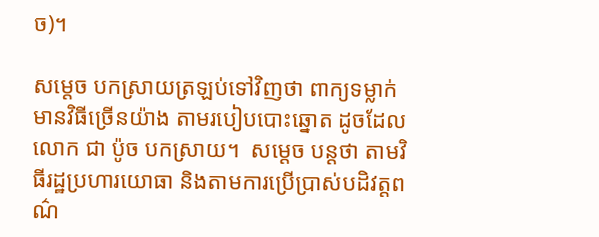ច)។

សម្តេច បកស្រាយត្រឡប់ទៅវិញថា ពាក្យទម្លាក់ មានវិធីច្រើនយ៉ាង តាមរបៀបបោះឆ្នោត ដូចដែលលោក ជា ប៉ូច បកស្រាយ។  សម្តេច បន្តថា តាមវិធីរដ្ឋប្រហារយោធា និងតាមការប្រើប្រាស់បដិវត្តពណ៌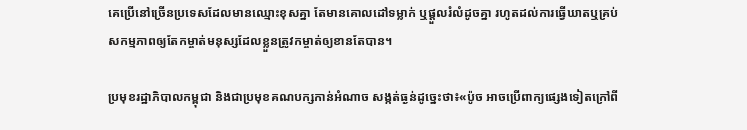គេប្រើនៅច្រើនប្រទេសដែលមានឈ្មោះខុសគ្នា តែមានគោលដៅទម្លាក់ ឬផ្តួលរំលំដូចគ្នា រហូតដល់ការធ្វើឃាតឬគ្រប់សកម្មភាពឲ្យតែកម្ចាត់មនុស្សដែលខ្លួនត្រូវកម្ចាត់ឲ្យខានតែបាន។

ប្រមុខរដ្ឋាភិបាលកម្ពុជា និងជាប្រមុខគណបក្សកាន់អំណាច សង្កត់ធ្ងន់ដូច្នេះថា៖«ប៉ូច អាចប្រើពាក្យផ្សេងទៀតក្រៅពី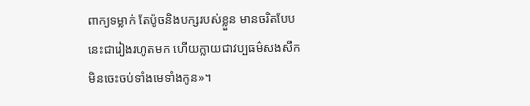ពាក្យទម្លាក់ តែប៉ូចនិងបក្សរបស់ខ្លួន មានចរិតបែបនេះជារៀងរហូតមក ហើយក្លាយជាវប្បធម៌សងសឹកមិនចេះចប់ទាំងមេទាំងកូន»។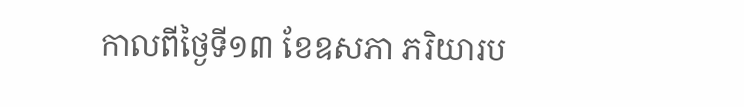កាលពីថ្ងៃទី១៣ ខែឧសភា ភរិយារប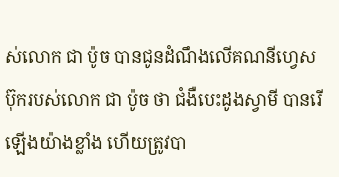ស់លោក ជា ប៉ូច បានជូនដំណឹងលើគណនីហ្វេសប៊ុករបស់លោក ជា ប៉ូច ថា ជំងឺបេះដូងស្វាមី បានរើឡើងយ៉ាងខ្លាំង ហើយត្រូវបា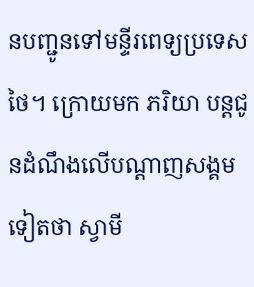នបញ្ជូនទៅមន្ទីរពេទ្យប្រទេសថៃ។ ក្រោយមក ភរិយា បន្តជូនដំណឹងលើបណ្តាញសង្គមទៀតថា ស្វាមី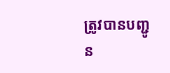ត្រូវបានបញ្ជូន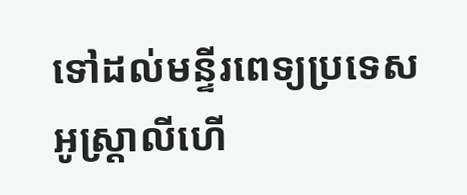ទៅដល់មន្ទីរពេទ្យប្រទេសអូស្រ្តាលីហើ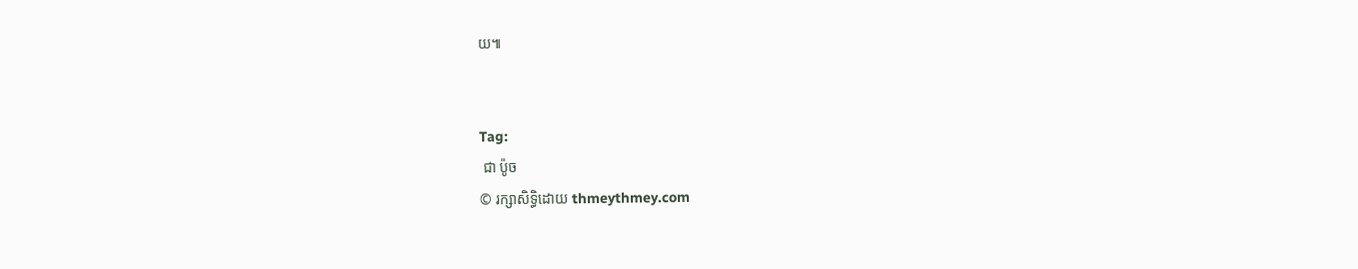យ៕


Tag:
 ជា ប៉ូច
© រក្សាសិទ្ធិដោយ thmeythmey.com